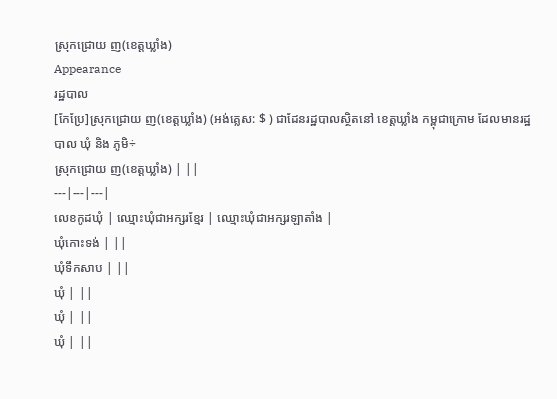ស្រុកជ្រោយ ញ(ខេត្តឃ្លាំង)
Appearance
រដ្ឋបាល
[កែប្រែ]ស្រុកជ្រោយ ញ(ខេត្តឃ្លាំង) (អង់គ្លេស: $ ) ជាដែនរដ្ឋបាលស្ថិតនៅ ខេត្តឃ្លាំង កម្ពុជាក្រោម ដែលមានរដ្ឋបាល ឃុំ និង ភូមិ÷
ស្រុកជ្រោយ ញ(ខេត្តឃ្លាំង) | ||
---|---|---|
លេខកូដឃុំ | ឈ្មោះឃុំជាអក្សរខ្មែរ | ឈ្មោះឃុំជាអក្សរឡាតាំង |
ឃុំកោះទង់ | ||
ឃុំទឹកសាប | ||
ឃុំ | ||
ឃុំ | ||
ឃុំ | ||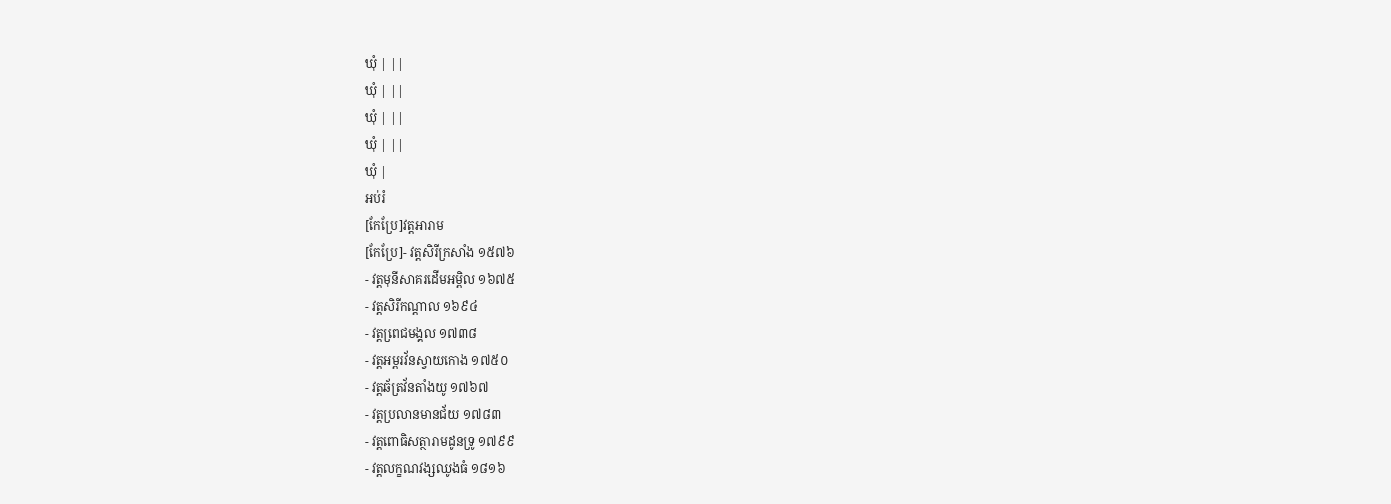ឃុំ | ||
ឃុំ | ||
ឃុំ | ||
ឃុំ | ||
ឃុំ |
អប់រំ
[កែប្រែ]វត្តអារាម
[កែប្រែ]- វត្តសិរីក្រសាំង ១៥៧៦
- វត្តមុនីសាគរដើមអម្ពិល ១៦៧៥
- វត្តសិរីកណ្តាល ១៦៩៤
- វត្តពេ្រជមង្គល ១៧៣៨
- វត្តអម្ពរវ័នស្វាយកោង ១៧៥០
- វត្តឆ័ត្រវ័នតាំងយូ ១៧៦៧
- វត្តប្រលានមានជ័យ ១៧៨៣
- វត្តពោធិសត្ថារាមដូនទ្រូ ១៧៩៩
- វត្តលក្ខណវង្សឈូងធំ ១៨១៦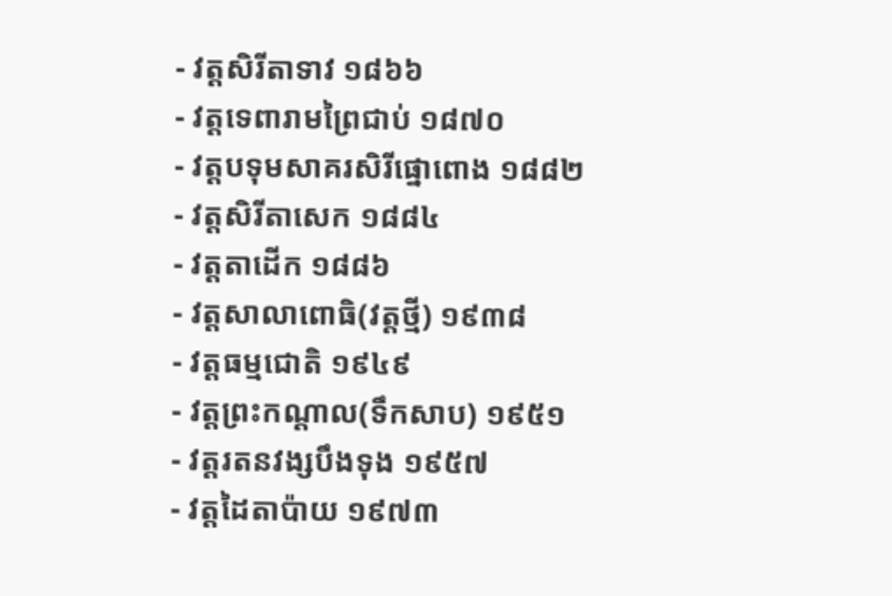- វត្តសិរីតាទាវ ១៨៦៦
- វត្តទេពារាមព្រៃជាប់ ១៨៧០
- វត្តបទុមសាគរសិរីផ្នោពោង ១៨៨២
- វត្តសិរីតាសេក ១៨៨៤
- វត្តតាដើក ១៨៨៦
- វត្តសាលាពោធិ(វត្តថ្មី) ១៩៣៨
- វត្តធម្មជោតិ ១៩៤៩
- វត្តព្រះកណ្តាល(ទឹកសាប) ១៩៥១
- វត្តរតនវង្សបឹងទុង ១៩៥៧
- វត្តដៃតាប៉ាយ ១៩៧៣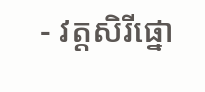- វត្តសិរីផ្នោ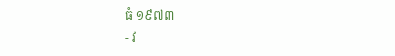ធំ ១៩៧៣
- វ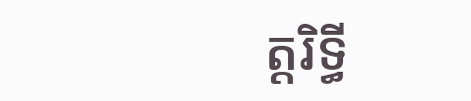ត្តរិទ្ធី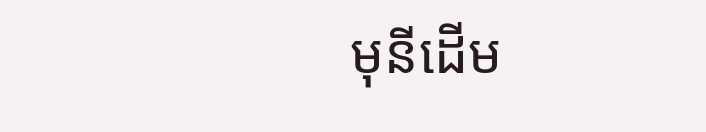មុនីដើម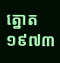ត្នោត ១៩៧៣